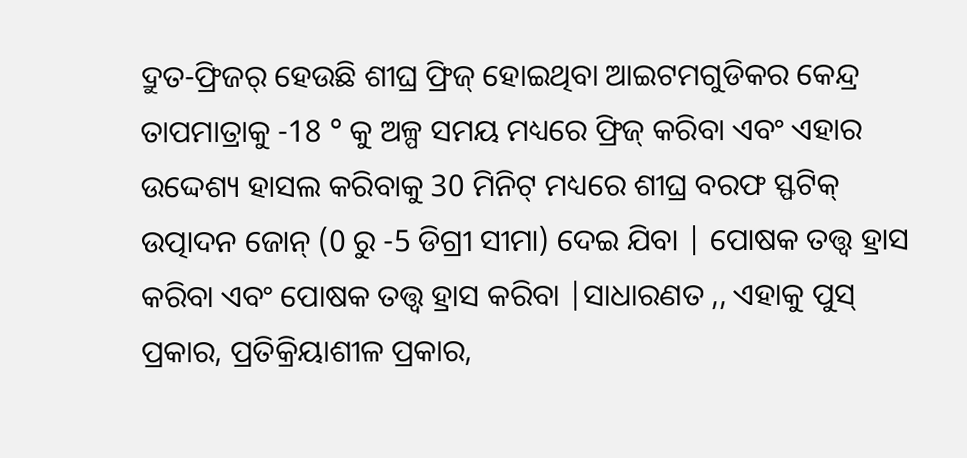ଦ୍ରୁତ-ଫ୍ରିଜର୍ ହେଉଛି ଶୀଘ୍ର ଫ୍ରିଜ୍ ହୋଇଥିବା ଆଇଟମଗୁଡିକର କେନ୍ଦ୍ର ତାପମାତ୍ରାକୁ -18 ° କୁ ଅଳ୍ପ ସମୟ ମଧ୍ୟରେ ଫ୍ରିଜ୍ କରିବା ଏବଂ ଏହାର ଉଦ୍ଦେଶ୍ୟ ହାସଲ କରିବାକୁ 30 ମିନିଟ୍ ମଧ୍ୟରେ ଶୀଘ୍ର ବରଫ ସ୍ଫଟିକ୍ ଉତ୍ପାଦନ ଜୋନ୍ (0 ରୁ -5 ଡିଗ୍ରୀ ସୀମା) ଦେଇ ଯିବା | ପୋଷକ ତତ୍ତ୍ୱ ହ୍ରାସ କରିବା ଏବଂ ପୋଷକ ତତ୍ତ୍ୱ ହ୍ରାସ କରିବା |ସାଧାରଣତ ,, ଏହାକୁ ପୁସ୍ ପ୍ରକାର, ପ୍ରତିକ୍ରିୟାଶୀଳ ପ୍ରକାର,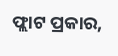ଫ୍ଲାଟ ପ୍ରକାର,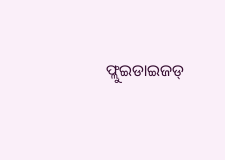ଫ୍ଲୁଇଡାଇଜଡ୍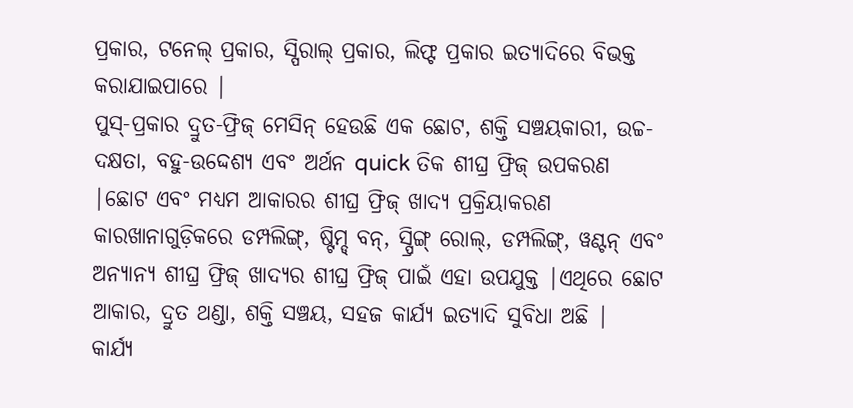ପ୍ରକାର, ଟନେଲ୍ ପ୍ରକାର, ସ୍ପିରାଲ୍ ପ୍ରକାର, ଲିଫ୍ଟ ପ୍ରକାର ଇତ୍ୟାଦିରେ ବିଭକ୍ତ କରାଯାଇପାରେ |
ପୁସ୍-ପ୍ରକାର ଦ୍ରୁତ-ଫ୍ରିଜ୍ ମେସିନ୍ ହେଉଛି ଏକ ଛୋଟ, ଶକ୍ତି ସଞ୍ଚୟକାରୀ, ଉଚ୍ଚ-ଦକ୍ଷତା, ବହୁ-ଉଦ୍ଦେଶ୍ୟ ଏବଂ ଅର୍ଥନ quick ତିକ ଶୀଘ୍ର ଫ୍ରିଜ୍ ଉପକରଣ |ଛୋଟ ଏବଂ ମଧ୍ୟମ ଆକାରର ଶୀଘ୍ର ଫ୍ରିଜ୍ ଖାଦ୍ୟ ପ୍ରକ୍ରିୟାକରଣ କାରଖାନାଗୁଡ଼ିକରେ ଡମ୍ପଲିଙ୍ଗ୍, ଷ୍ଟିମ୍ଡ୍ ବନ୍, ସ୍ପ୍ରିଙ୍ଗ୍ ରୋଲ୍, ଡମ୍ପଲିଙ୍ଗ୍, ୱଣ୍ଟନ୍ ଏବଂ ଅନ୍ୟାନ୍ୟ ଶୀଘ୍ର ଫ୍ରିଜ୍ ଖାଦ୍ୟର ଶୀଘ୍ର ଫ୍ରିଜ୍ ପାଇଁ ଏହା ଉପଯୁକ୍ତ |ଏଥିରେ ଛୋଟ ଆକାର, ଦ୍ରୁତ ଥଣ୍ଡା, ଶକ୍ତି ସଞ୍ଚୟ, ସହଜ କାର୍ଯ୍ୟ ଇତ୍ୟାଦି ସୁବିଧା ଅଛି |
କାର୍ଯ୍ୟ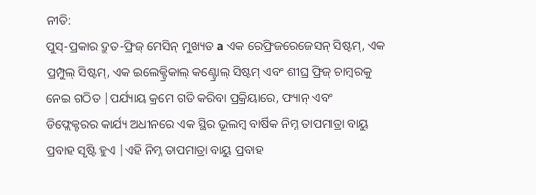ନୀତି:
ପୁସ୍-ପ୍ରକାର ଦ୍ରୁତ-ଫ୍ରିଜ୍ ମେସିନ୍ ମୁଖ୍ୟତ a ଏକ ରେଫ୍ରିଜରେଜେସନ୍ ସିଷ୍ଟମ୍, ଏକ ପ୍ରମ୍ପୁଲ୍ ସିଷ୍ଟମ୍, ଏକ ଇଲେକ୍ଟ୍ରିକାଲ୍ କଣ୍ଟ୍ରୋଲ୍ ସିଷ୍ଟମ୍ ଏବଂ ଶୀଘ୍ର ଫ୍ରିଜ୍ ଚାମ୍ବରକୁ ନେଇ ଗଠିତ |ପର୍ଯ୍ୟାୟ କ୍ରମେ ଗତି କରିବା ପ୍ରକ୍ରିୟାରେ, ଫ୍ୟାନ୍ ଏବଂ ଡିଫ୍ଲେକ୍ଟରର କାର୍ଯ୍ୟ ଅଧୀନରେ ଏକ ସ୍ଥିର ଭୂଲମ୍ବ ବାର୍ଷିକ ନିମ୍ନ ତାପମାତ୍ରା ବାୟୁ ପ୍ରବାହ ସୃଷ୍ଟି ହୁଏ |ଏହି ନିମ୍ନ ତାପମାତ୍ରା ବାୟୁ ପ୍ରବାହ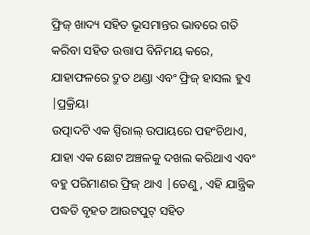ଫ୍ରିଜ୍ ଖାଦ୍ୟ ସହିତ ଭୂସମାନ୍ତର ଭାବରେ ଗତି କରିବା ସହିତ ଉତ୍ତାପ ବିନିମୟ କରେ, ଯାହାଫଳରେ ଦ୍ରୁତ ଥଣ୍ଡା ଏବଂ ଫ୍ରିଜ୍ ହାସଲ ହୁଏ |ପ୍ରକ୍ରିୟା
ଉତ୍ପାଦଟି ଏକ ସ୍ପିରାଲ୍ ଉପାୟରେ ପହଂଚିଥାଏ, ଯାହା ଏକ ଛୋଟ ଅଞ୍ଚଳକୁ ଦଖଲ କରିଥାଏ ଏବଂ ବହୁ ପରିମାଣର ଫ୍ରିଜ୍ ଥାଏ |ତେଣୁ, ଏହି ଯାନ୍ତ୍ରିକ ପଦ୍ଧତି ବୃହତ ଆଉଟପୁଟ୍ ସହିତ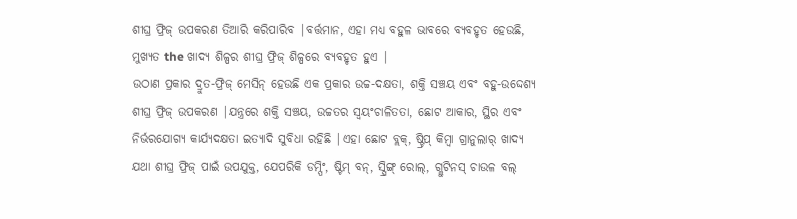ଶୀଘ୍ର ଫ୍ରିଜ୍ ଉପକରଣ ତିଆରି କରିପାରିବ |ବର୍ତ୍ତମାନ, ଏହା ମଧ୍ୟ ବହୁଳ ଭାବରେ ବ୍ୟବହୃତ ହେଉଛି, ମୁଖ୍ୟତ the ଖାଦ୍ୟ ଶିଳ୍ପର ଶୀଘ୍ର ଫ୍ରିଜ୍ ଶିଳ୍ପରେ ବ୍ୟବହୃତ ହୁଏ |
ଉଠାଣ ପ୍ରକାର ଦ୍ରୁତ-ଫ୍ରିଜ୍ ମେସିନ୍ ହେଉଛି ଏକ ପ୍ରକାର ଉଚ୍ଚ-ଦକ୍ଷତା, ଶକ୍ତି ସଞ୍ଚୟ ଏବଂ ବହୁ-ଉଦ୍ଦେଶ୍ୟ ଶୀଘ୍ର ଫ୍ରିଜ୍ ଉପକରଣ |ଯନ୍ତ୍ରରେ ଶକ୍ତି ସଞ୍ଚୟ, ଉଚ୍ଚତର ସ୍ୱୟଂଚାଳିତତା, ଛୋଟ ଆକାର, ସ୍ଥିର ଏବଂ ନିର୍ଭରଯୋଗ୍ୟ କାର୍ଯ୍ୟଦକ୍ଷତା ଇତ୍ୟାଦି ସୁବିଧା ରହିଛି |ଏହା ଛୋଟ ବ୍ଲକ୍, ଷ୍ଟ୍ରିପ୍ କିମ୍ବା ଗ୍ରାନୁଲାର୍ ଖାଦ୍ୟ ଯଥା ଶୀଘ୍ର ଫ୍ରିଜ୍ ପାଇଁ ଉପଯୁକ୍ତ, ଯେପରିକି ଡମ୍ପିଂ, ଷ୍ଟିମ୍ ବନ୍, ସ୍ପ୍ରିଙ୍ଗ୍ ରୋଲ୍, ଗ୍ଲୁଟିନସ୍ ଚାଉଳ ବଲ୍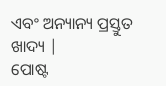ଏବଂ ଅନ୍ୟାନ୍ୟ ପ୍ରସ୍ତୁତ ଖାଦ୍ୟ |
ପୋଷ୍ଟ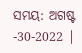ସମୟ: ଅଗଷ୍ଟ -30-2022 |